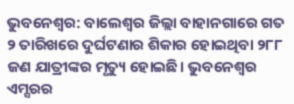ଭୁବନେଶ୍ୱର: ବାଲେଶ୍ୱର ଜିଲ୍ଲା ବାହାନଗାରେ ଗତ ୨ ତାରିଖରେ ଦୁର୍ଘଟଣାର ଶିକାର ହୋଇଥିବା ୨୮୮ ଜଣ ଯାତ୍ରୀଙ୍କର ମୃତ୍ୟୁ ହୋଇଛି। ଭୁବନେଶ୍ୱର ଏମ୍ସରର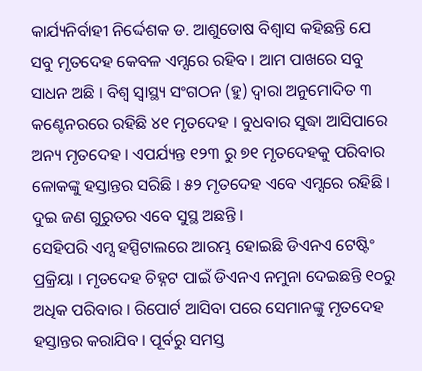କାର୍ଯ୍ୟନିର୍ବାହୀ ନିର୍ଦ୍ଦେଶକ ଡ. ଆଶୁତୋଷ ବିଶ୍ୱାସ କହିଛନ୍ତି ଯେ ସବୁ ମୃତଦେହ କେବଳ ଏମ୍ସରେ ରହିବ । ଆମ ପାଖରେ ସବୁ ସାଧନ ଅଛି । ବିଶ୍ୱ ସ୍ୱାସ୍ଥ୍ୟ ସଂଗଠନ (ହୁ) ଦ୍ୱାରା ଅନୁମୋଦିତ ୩ କଣ୍ଟେନରରେ ରହିଛି ୪୧ ମୃତଦେହ । ବୁଧବାର ସୁଦ୍ଧା ଆସିପାରେ ଅନ୍ୟ ମୃତଦେହ । ଏପର୍ଯ୍ୟନ୍ତ ୧୨୩ ରୁ ୭୧ ମୃତଦେହକୁ ପରିବାର ଳୋକଙ୍କୁ ହସ୍ତାନ୍ତର ସରିଛି । ୫୨ ମୃତଦେହ ଏବେ ଏମ୍ସରେ ରହିଛି । ଦୁଇ ଜଣ ଗୁରୁତର ଏବେ ସୁସ୍ଥ ଅଛନ୍ତି ।
ସେହିପରି ଏମ୍ସ ହସ୍ପିଟାଲରେ ଆରମ୍ଭ ହୋଇଛି ଡିଏନଏ ଟେଷ୍ଟିଂ ପ୍ରକ୍ରିୟା । ମୃତଦେହ ଚିହ୍ନଟ ପାଇଁ ଡିଏନଏ ନମୁନା ଦେଇଛନ୍ତି ୧୦ରୁ ଅଧିକ ପରିବାର । ରିପୋର୍ଟ ଆସିବା ପରେ ସେମାନଙ୍କୁ ମୃତଦେହ ହସ୍ତାନ୍ତର କରାଯିବ । ପୂର୍ବରୁ ସମସ୍ତ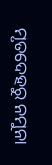ମୃତଦେହରୁ ନମୁନା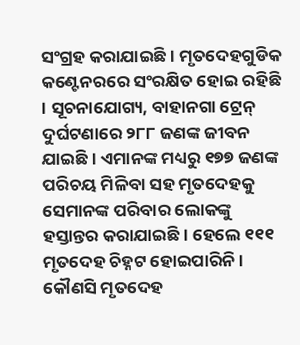ସଂଗ୍ରହ କରାଯାଇଛି । ମୃତଦେହଗୁଡିକ କଣ୍ଟେନରରେ ସଂରକ୍ଷିତ ହୋଇ ରହିଛି । ସୂଚନାଯୋଗ୍ୟ, ବାହାନଗା ଟ୍ରେନ୍ ଦୁର୍ଘଟଣାରେ ୨୮୮ ଜଣଙ୍କ ଜୀବନ ଯାଇଛି । ଏମାନଙ୍କ ମଧ୍ୟରୁ ୧୭୭ ଜଣଙ୍କ ପରିଚୟ ମିଳିବା ସହ ମୃତଦେହକୁ ସେମାନଙ୍କ ପରିବାର ଲୋକଙ୍କୁ ହସ୍ତାନ୍ତର କରାଯାଇଛି । ହେଲେ ୧୧୧ ମୃତଦେହ ଚିହ୍ନଟ ହୋଇପାରିନି । କୌଣସି ମୃତଦେହ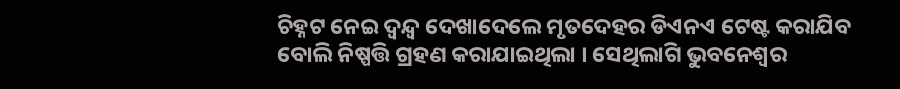ଚିହ୍ନଟ ନେଇ ଦ୍ୱନ୍ଦ୍ୱ ଦେଖାଦେଲେ ମୃତଦେହର ଡିଏନଏ ଟେଷ୍ଟ କରାଯିବ ବୋଲି ନିଷ୍ପତ୍ତି ଗ୍ରହଣ କରାଯାଇଥିଲା । ସେଥିଲାଗି ଭୁବନେଶ୍ୱର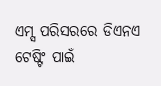ଏମ୍ସ ପରିସରରେ ଡିଏନଏ ଟେଷ୍ଟିଂ ପାଇଁ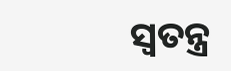ସ୍ୱତନ୍ତ୍ର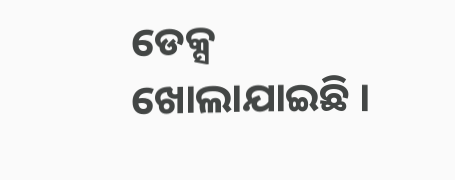ଡେକ୍ସ ଖୋଲାଯାଇଛି ।